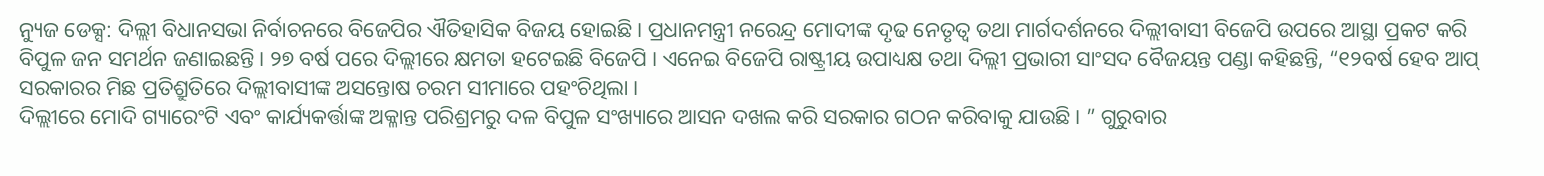ନ୍ୟୁଜ ଡେକ୍ସ: ଦିଲ୍ଲୀ ବିଧାନସଭା ନିର୍ବାଚନରେ ବିଜେପିର ଐତିହାସିକ ବିଜୟ ହୋଇଛି। ପ୍ରଧାନମନ୍ତ୍ରୀ ନରେନ୍ଦ୍ର ମୋଦୀଙ୍କ ଦୃଢ ନେତୃତ୍ୱ ତଥା ମାର୍ଗଦର୍ଶନରେ ଦିଲ୍ଲୀବାସୀ ବିଜେପି ଉପରେ ଆସ୍ଥା ପ୍ରକଟ କରି ବିପୁଳ ଜନ ସମର୍ଥନ ଜଣାଇଛନ୍ତି । ୨୭ ବର୍ଷ ପରେ ଦିଲ୍ଲୀରେ କ୍ଷମତା ହଟେଇଛି ବିଜେପି । ଏନେଇ ବିଜେପି ରାଷ୍ଟ୍ରୀୟ ଉପାଧ୍ୟକ୍ଷ ତଥା ଦିଲ୍ଲୀ ପ୍ରଭାରୀ ସାଂସଦ ବୈଜୟନ୍ତ ପଣ୍ଡା କହିଛନ୍ତି, “୧୨ବର୍ଷ ହେବ ଆପ୍ ସରକାରର ମିଛ ପ୍ରତିଶ୍ରୁତିରେ ଦିଲ୍ଲୀବାସୀଙ୍କ ଅସନ୍ତୋଷ ଚରମ ସୀମାରେ ପହଂଚିଥିଲା ।
ଦିଲ୍ଲୀରେ ମୋଦି ଗ୍ୟାରେଂଟି ଏବଂ କାର୍ଯ୍ୟକର୍ତ୍ତାଙ୍କ ଅକ୍ଳାନ୍ତ ପରିଶ୍ରମରୁ ଦଳ ବିପୁଳ ସଂଖ୍ୟାରେ ଆସନ ଦଖଲ କରି ସରକାର ଗଠନ କରିବାକୁ ଯାଉଛି। ” ଗୁରୁବାର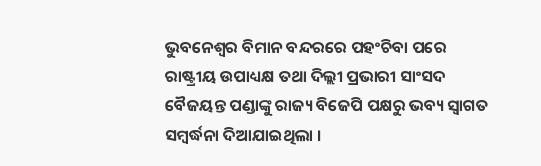ଭୁବନେଶ୍ୱର ବିମାନ ବନ୍ଦରରେ ପହଂଚିବା ପରେ ରାଷ୍ଟ୍ରୀୟ ଉପାଧ୍ୟକ୍ଷ ତଥା ଦିଲ୍ଲୀ ପ୍ରଭାରୀ ସାଂସଦ ବୈଜୟନ୍ତ ପଣ୍ଡାଙ୍କୁ ରାଜ୍ୟ ବିଜେପି ପକ୍ଷରୁ ଭବ୍ୟ ସ୍ୱାଗତ ସମ୍ବର୍ଦ୍ଧନା ଦିଆଯାଇଥିଲା ।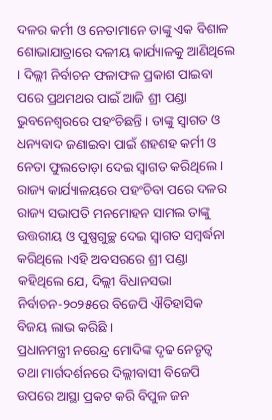ଦଳର କର୍ମୀ ଓ ନେତାମାନେ ତାଙ୍କୁ ଏକ ବିଶାଳ ଶୋଭାଯାତ୍ରାରେ ଦଳୀୟ କାର୍ଯ୍ୟାଳକୁ ଆଣିଥିଲେ । ଦିଲ୍ଲୀ ନିର୍ବାଚନ ଫଳାଫଳ ପ୍ରକାଶ ପାଇବା ପରେ ପ୍ରଥମଥର ପାଇଁ ଆଜି ଶ୍ରୀ ପଣ୍ଡା ଭୁବନେଶ୍ୱରରେ ପହଂଚିଛନ୍ତି । ତାଙ୍କୁ ସ୍ୱାଗତ ଓ ଧନ୍ୟବାଦ ଜଣାଇବା ପାଇଁ ଶହଶହ କର୍ମୀ ଓ ନେତା ଫୁଲତୋଡ଼ା ଦେଇ ସ୍ୱାଗତ କରିଥିଲେ । ରାଜ୍ୟ କାର୍ଯ୍ୟାଳୟରେ ପହଂଚିବା ପରେ ଦଳର ରାଜ୍ୟ ସଭାପତି ମନମୋହନ ସାମଲ ତାଙ୍କୁ ଉତ୍ତରୀୟ ଓ ପୁଷ୍ପଗୁଚ୍ଛ ଦେଇ ସ୍ୱାଗତ ସମ୍ବର୍ଦ୍ଧନା କରିଥିଲେ ।ଏହି ଅବସରରେ ଶ୍ରୀ ପଣ୍ଡା କହିଥିଲେ ଯେ, ଦିଲ୍ଲୀ ବିଧାନସଭା ନିର୍ବାଚନ-୨୦୨୫ରେ ବିଜେପି ଐତିହାସିକ ବିଜୟ ଲାଭ କରିଛି ।
ପ୍ରଧାନମନ୍ତ୍ରୀ ନରେନ୍ଦ୍ର ମୋଦିଙ୍କ ଦୃଢ ନେତୃତ୍ୱ ତଥା ମାର୍ଗଦର୍ଶନରେ ଦିଲ୍ଲୀବାସୀ ବିଜେପି ଉପରେ ଆସ୍ଥା ପ୍ରକଟ କରି ବିପୁଳ ଜନ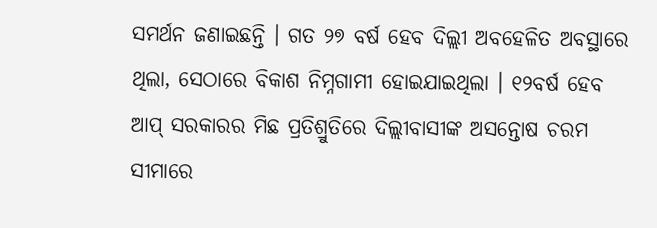ସମର୍ଥନ ଜଣାଇଛନ୍ତି । ଗତ ୨୭ ବର୍ଷ ହେବ ଦିଲ୍ଲୀ ଅବହେଳିତ ଅବସ୍ଥାରେ ଥିଲା, ସେଠାରେ ବିକାଶ ନିମ୍ନଗାମୀ ହୋଇଯାଇଥିଲା । ୧୨ବର୍ଷ ହେବ ଆପ୍ ସରକାରର ମିଛ ପ୍ରତିଶ୍ରୁତିରେ ଦିଲ୍ଲୀବାସୀଙ୍କ ଅସନ୍ତୋଷ ଚରମ ସୀମାରେ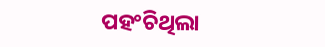ପହଂଚିଥିଲା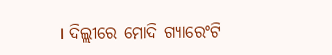। ଦିଲ୍ଲୀରେ ମୋଦି ଗ୍ୟାରେଂଟି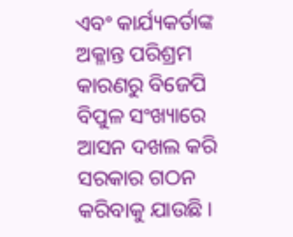ଏବଂ କାର୍ଯ୍ୟକର୍ତାଙ୍କ ଅକ୍ଳାନ୍ତ ପରିଶ୍ରମ କାରଣରୁ ବିଜେପି ବିପୁଳ ସଂଖ୍ୟାରେ ଆସନ ଦଖଲ କରି ସରକାର ଗଠନ କରିବାକୁ ଯାଉଛି ।